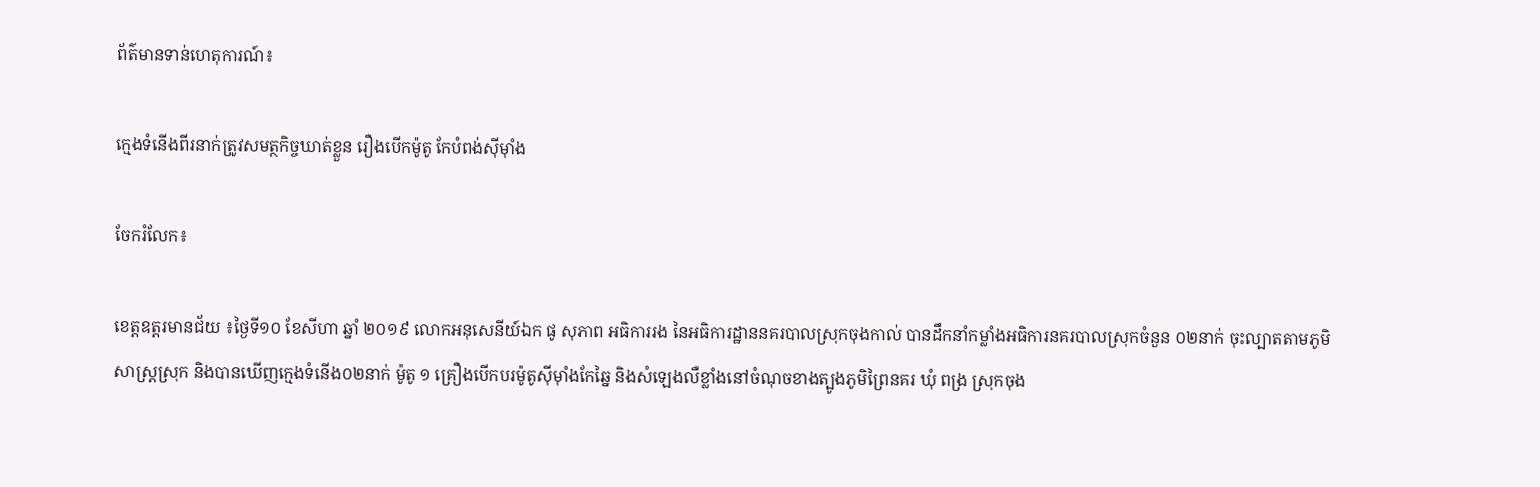ព័ត៌មានទាន់ហេតុការណ៍៖

ក្មេងទំនើងពីរនាក់ត្រូវសមត្ថកិច្ចឃាត់ខ្លួន រឿងបើកម៉ូតូ កែបំពង់ស៊ីម៉ាំង

ចែករំលែក៖

ខេត្តឧត្ដរមានជ័យ ៖ថ្ងៃទី១០ ខែសីហា ឆ្នាំ ២០១៩ លោកអនុសេនីយ៍ឯក ផូ សុភាព អធិការរង នៃអធិការដ្ឋាននគរបាលស្រុកចុងកាល់ បានដឹកនាំកម្លាំងអធិការនគរបាលស្រុកចំនួន ០២នាក់ ចុះល្បាតតាមភូមិសាស្ត្រស្រុក និងបានឃើញក្មេងទំនើង០២នាក់ ម៉ូតូ ១ គ្រឿងបើកបរម៉ូតូស៊ីម៉ាំងកែឆ្នៃ និងសំឡេងលឺខ្លាំងនៅចំណុចខាងត្បូងភូមិព្រៃនគរ ឃុំ ពង្រ ស្រុកចុង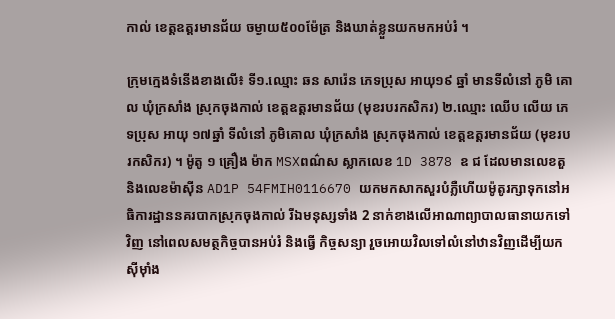កាល់ ខេត្តឧត្តរមានជ័យ ចម្ងាយ៥០០ម៉ែត្រ និងឃាត់ខ្លួនយកមកអប់រំ ។

ក្រុមក្មេងទំនើងខាងលើ៖ ទី១.ឈ្មោះ ឆន សារ៉េន ភេទប្រុស អាយុ១៩ ឆ្នាំ មានទីលំនៅ ភូមិ គោល ឃុំក្រសាំង ស្រុកចុងកាល់ ខេត្តឧត្តរមានជ័យ (មុខរបរកសិករ) ២.ឈ្មោះ ឈើប លើយ ភេទប្រុស អាយុ ១៧ឆ្នាំ ទីលំនៅ ភូមិគោល ឃុំក្រសាំង ស្រុកចុងកាល់ ខេត្តឧត្តរមានជ័យ (មុខរបរកសិករ) ។ ម៉ូតូ ១ គ្រឿង ម៉ាក MSXពណ៌ស ស្លាកលេខ 1D 3878 ឧ ជ ដែលមានលេខតួ និងលេខម៉ាស៊ីន AD1P 54FMIH0116670 យកមកសាកសួរបំភ្លឺហើយម៉ូតូរក្សាទុកនៅអធិការដ្ឋាននគរបាកស្រុកចុងកាល់ រីឯមនុស្សទាំង 2 នាក់ខាងលើអាណាព្យាបាលធានាយកទៅវិញ នៅពេលសមត្ថកិច្ចបានអប់រំ និងធ្វើ កិច្ចសន្យា រួចអោយវិលទៅលំនៅឋានវិញដើម្បីយកសុីម៉ាំង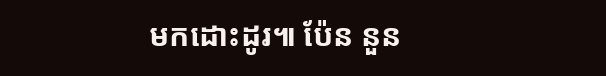មកដោះដូរ៕ ប៉ែន នួន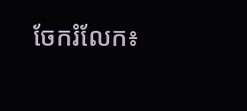ចែករំលែក៖